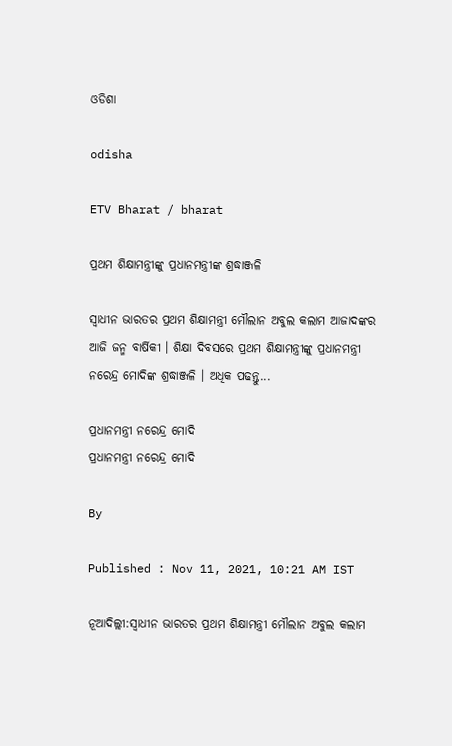ଓଡିଶା

odisha

ETV Bharat / bharat

ପ୍ରଥମ ଶିକ୍ଷାମନ୍ତ୍ରୀଙ୍କୁ ପ୍ରଧାନମନ୍ତ୍ରୀଙ୍କ ଶ୍ରଦ୍ଧାଞ୍ଜଳି

ସ୍ବାଧୀନ ଭାରତର ପ୍ରଥମ ଶିକ୍ଷାମନ୍ତ୍ରୀ ମୌଲାନ ଅବୁଲ କଲାମ ଆଜାଦଙ୍କର ଆଜି ଜନ୍ମ ବାର୍ଷିକୀ । ଶିକ୍ଷା ଦିବସରେ ପ୍ରଥମ ଶିକ୍ଷାମନ୍ତ୍ରୀଙ୍କୁ ପ୍ରଧାନମନ୍ତ୍ରୀ ନରେନ୍ଦ୍ର ମୋଦିଙ୍କ ଶ୍ରଦ୍ଧାଞ୍ଜଳି । ଅଧିକ ପଢନ୍ତୁ...

ପ୍ରଧାନମନ୍ତ୍ରୀ ନରେନ୍ଦ୍ର ମୋଦି
ପ୍ରଧାନମନ୍ତ୍ରୀ ନରେନ୍ଦ୍ର ମୋଦି

By

Published : Nov 11, 2021, 10:21 AM IST

ନୂଆଦିଲ୍ଲୀ:ସ୍ବାଧୀନ ଭାରତର ପ୍ରଥମ ଶିକ୍ଷାମନ୍ତ୍ରୀ ମୌଲାନ ଅବୁଲ କଲାମ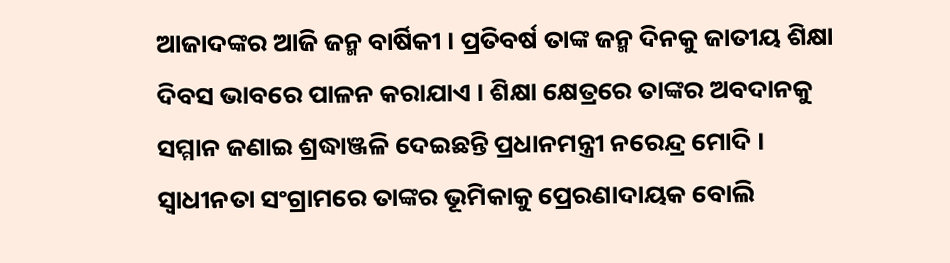ଆଜାଦଙ୍କର ଆଜି ଜନ୍ମ ବାର୍ଷିକୀ । ପ୍ରତିବର୍ଷ ତାଙ୍କ ଜନ୍ମ ଦିନକୁ ଜାତୀୟ ଶିକ୍ଷା ଦିବସ ଭାବରେ ପାଳନ କରାଯାଏ । ଶିକ୍ଷା କ୍ଷେତ୍ରରେ ତାଙ୍କର ଅବଦାନକୁ ସମ୍ମାନ ଜଣାଇ ଶ୍ରଦ୍ଧାଞ୍ଜଳି ଦେଇଛନ୍ତି ପ୍ରଧାନମନ୍ତ୍ରୀ ନରେନ୍ଦ୍ର ମୋଦି । ସ୍ବାଧୀନତା ସଂଗ୍ରାମରେ ତାଙ୍କର ଭୂମିକାକୁ ପ୍ରେରଣାଦାୟକ ବୋଲି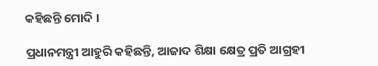କହିଛନ୍ତି ମୋଦି ।

ପ୍ରଧାନମନ୍ତ୍ରୀ ଆହୁରି କହିଛନ୍ତି, ଆଜାଦ ଶିକ୍ଷା କ୍ଷେତ୍ର ପ୍ରତି ଆଗ୍ରହୀ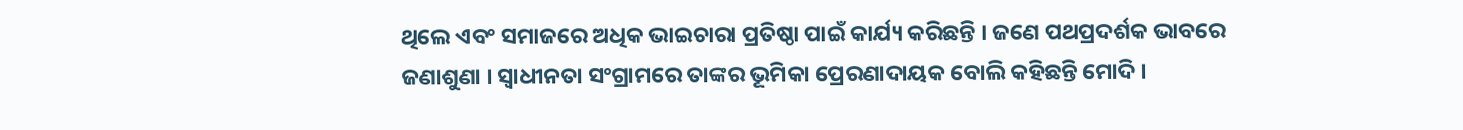ଥିଲେ ଏବଂ ସମାଜରେ ଅଧିକ ଭାଇଚାରା ପ୍ରତିଷ୍ଠା ପାଇଁ କାର୍ଯ୍ୟ କରିଛନ୍ତି । ଜଣେ ପଥପ୍ରଦର୍ଶକ ଭାବରେ ଜଣାଶୁଣା । ସ୍ବାଧୀନତା ସଂଗ୍ରାମରେ ତାଙ୍କର ଭୂମିକା ପ୍ରେରଣାଦାୟକ ବୋଲି କହିଛନ୍ତି ମୋଦି ।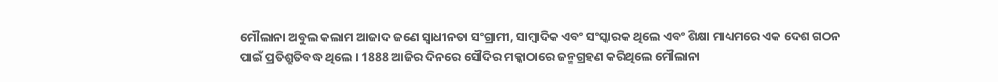ମୌଲାନା ଅବୁଲ କଲାମ ଆଜାଦ ଜଣେ ସ୍ବାଧୀନତା ସଂଗ୍ରାମୀ, ସାମ୍ବାଦିକ ଏବଂ ସଂସ୍କାରକ ଥିଲେ ଏବଂ ଶିକ୍ଷା ମାଧ୍ୟମରେ ଏକ ଦେଶ ଗଠନ ପାଇଁ ପ୍ରତିଶ୍ରୁତିବଦ୍ଧ ଥିଲେ । 1888 ଆଜିର ଦିନରେ ସୌଦିର ମକ୍କାଠାରେ ଜନ୍ମଗ୍ରହଣ କରିଥିଲେ ମୌଲାନା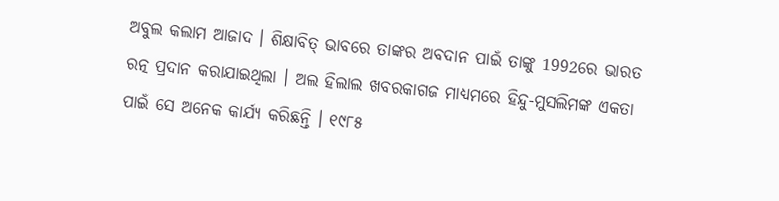ଅବୁଲ କଲାମ ଆଜାଦ । ଶିକ୍ଷାବିତ୍ ଭାବରେ ତାଙ୍କର ଅବଦାନ ପାଇଁ ତାଙ୍କୁ 1992ରେ ଭାରତ ରତ୍ନ ପ୍ରଦାନ କରାଯାଇଥିଲା । ଅଲ ହିଲାଲ ଖବରକାଗଜ ମାଧ୍ୟମରେ ହିନ୍ଦୁ-ମୁସଲିମଙ୍କ ଏକତା ପାଇଁ ସେ ଅନେକ କାର୍ଯ୍ୟ କରିଛନ୍ତି । ୧୯୮୫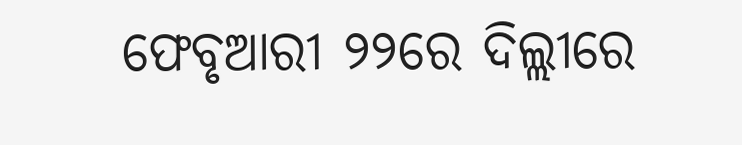ଫେବୃଆରୀ ୨୨ରେ ଦିଲ୍ଲୀରେ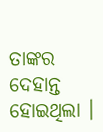ତାଙ୍କର ଦେହାନ୍ତ ହୋଇଥିଲା ।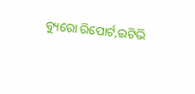ବ୍ୟୁରୋ ରିପୋର୍ଟ,ଇଟିଭି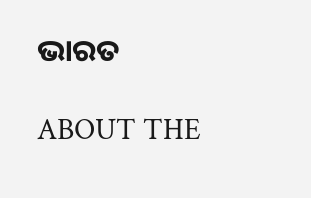ଭାରତ

ABOUT THE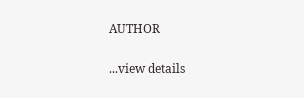AUTHOR

...view details